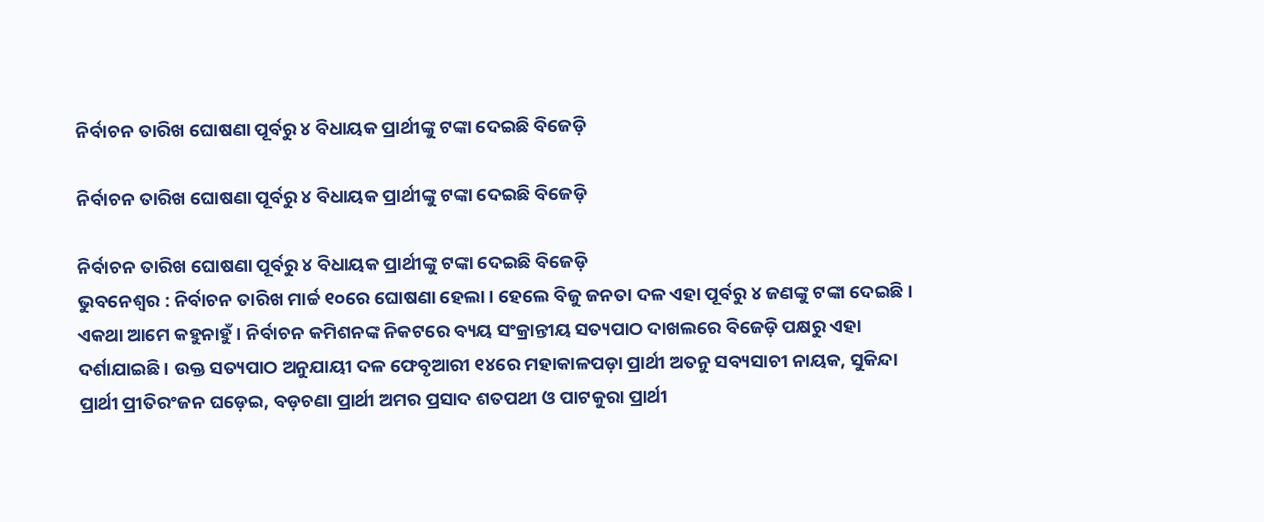ନିର୍ବାଚନ ତାରିଖ ଘୋଷଣା ପୂର୍ବରୁ ୪ ବିଧାୟକ ପ୍ରାର୍ଥୀଙ୍କୁ ଟଙ୍କା ଦେଇଛି ବିଜେଡ଼ି

ନିର୍ବାଚନ ତାରିଖ ଘୋଷଣା ପୂର୍ବରୁ ୪ ବିଧାୟକ ପ୍ରାର୍ଥୀଙ୍କୁ ଟଙ୍କା ଦେଇଛି ବିଜେଡ଼ି

ନିର୍ବାଚନ ତାରିଖ ଘୋଷଣା ପୂର୍ବରୁ ୪ ବିଧାୟକ ପ୍ରାର୍ଥୀଙ୍କୁ ଟଙ୍କା ଦେଇଛି ବିଜେଡ଼ି
ଭୁବନେଶ୍ୱର : ନିର୍ବାଚନ ତାରିଖ ମାର୍ଚ୍ଚ ୧୦ରେ ଘୋଷଣା ହେଲା । ହେଲେ ବିଜୁ ଜନତା ଦଳ ଏହା ପୂର୍ବରୁ ୪ ଜଣଙ୍କୁ ଟଙ୍କା ଦେଇଛି । ଏକଥା ଆମେ କହୁନାହୁଁ । ନିର୍ବାଚନ କମିଶନଙ୍କ ନିକଟରେ ବ୍ୟୟ ସଂକ୍ରାନ୍ତୀୟ ସତ୍ୟପାଠ ଦାଖଲରେ ବିଜେଡ଼ି ପକ୍ଷରୁ ଏହା ଦର୍ଶାଯାଇଛି । ଉକ୍ତ ସତ୍ୟପାଠ ଅନୁଯାୟୀ ଦଳ ଫେବୃଆରୀ ୧୪ରେ ମହାକାଳପଡ଼ା ପ୍ରାର୍ଥୀ ଅତନୁ ସବ୍ୟସାଚୀ ନାୟକ, ସୁକିନ୍ଦା ପ୍ରାର୍ଥୀ ପ୍ରୀତିରଂଜନ ଘଡ଼େଇ, ବଡ଼ଚଣା ପ୍ରାର୍ଥୀ ଅମର ପ୍ରସାଦ ଶତପଥୀ ଓ ପାଟକୁରା ପ୍ରାର୍ଥୀ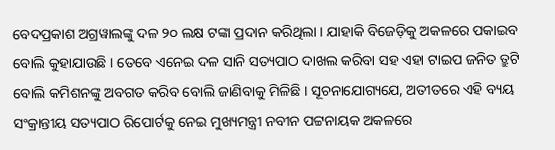ବେଦପ୍ରକାଶ ଅଗ୍ରୱାଲଙ୍କୁ ଦଳ ୨୦ ଲକ୍ଷ ଟଙ୍କା ପ୍ରଦାନ କରିଥିଲା । ଯାହାକି ବିଜେଡ଼ିକୁ ଅକଳରେ ପକାଇବ ବୋଲି କୁହାଯାଉଛି । ତେବେ ଏନେଇ ଦଳ ସାନି ସତ୍ୟପାଠ ଦାଖଲ କରିବା ସହ ଏହା ଟାଇପ ଜନିତ ତ୍ରୁଟି ବୋଲି କମିଶନଙ୍କୁ ଅବଗତ କରିବ ବୋଲି ଜାଣିବାକୁ ମିଳିଛି । ସୂଚନାଯୋଗ୍ୟଯେ, ଅତୀତରେ ଏହି ବ୍ୟୟ ସଂକ୍ରାନ୍ତୀୟ ସତ୍ୟପାଠ ରିପୋର୍ଟକୁ ନେଇ ମୁଖ୍ୟମନ୍ତ୍ରୀ ନବୀନ ପଟ୍ଟନାୟକ ଅକଳରେ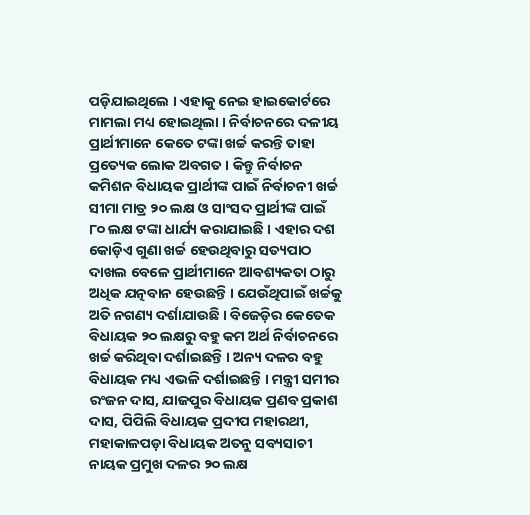ପଡ଼ିଯାଇଥିଲେ । ଏହାକୁ ନେଇ ହାଇକୋର୍ଟରେ ମାମଲା ମଧ୍ୟ ହୋଇଥିଲା । ନିର୍ବାଚନରେ ଦଳୀୟ ପ୍ରାର୍ଥୀମାନେ କେତେ ଟଙ୍କା ଖର୍ଚ୍ଚ କରନ୍ତି ତାହା ପ୍ରତ୍ୟେକ ଲୋକ ଅବଗତ । କିନ୍ତୁ ନିର୍ବାଚନ କମିଶନ ବିଧାୟକ ପ୍ରାର୍ଥୀଙ୍କ ପାଇଁ ନିର୍ବାଚନୀ ଖର୍ଚ୍ଚ ସୀମା ମାତ୍ର ୨୦ ଲକ୍ଷ ଓ ସାଂସଦ ପ୍ରାର୍ଥୀଙ୍କ ପାଇଁ ୮୦ ଲକ୍ଷ ଟଙ୍କା ଧାର୍ଯ୍ୟ କରାଯାଇଛି । ଏହାର ଦଶ କୋଡ଼ିଏ ଗୁଣା ଖର୍ଚ୍ଚ ହେଉଥିବାରୁ ସତ୍ୟପାଠ ଦାଖଲ ବେଳେ ପ୍ରାର୍ଥୀମାନେ ଆବଶ୍ୟକତା ଠାରୁ ଅଧିକ ଯତ୍ନବାନ ହେଉଛନ୍ତି । ଯେଉଁଥିପାଇଁ ଖର୍ଚ୍ଚକୁ ଅତି ନଗଣ୍ୟ ଦର୍ଶାଯାଉଛି । ବିଜେଡ଼ିର କେତେକ ବିଧାୟକ ୨୦ ଲକ୍ଷରୁ ବହୁ କମ ଅର୍ଥ ନିର୍ବାଚନରେ ଖର୍ଚ୍ଚ କରିଥିବା ଦର୍ଶାଇଛନ୍ତି । ଅନ୍ୟ ଦଳର ବହୁ ବିଧାୟକ ମଧ୍ୟ ଏଭଳି ଦର୍ଶାଇଛନ୍ତି । ମନ୍ତ୍ରୀ ସମୀର ରଂଜନ ଦାସ, ଯାଜପୁର ବିଧାୟକ ପ୍ରଣବ ପ୍ରକାଶ ଦାସ, ପିପିଲି ବିଧାୟକ ପ୍ରଦୀପ ମହାରଥୀ, ମହାକାଳପଡ଼ା ବିଧାୟକ ଅତନୁ ସବ୍ୟସାଚୀ ନାୟକ ପ୍ରମୁଖ ଦଳର ୨୦ ଲକ୍ଷ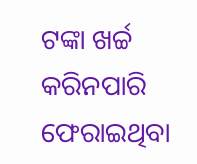ଟଙ୍କା ଖର୍ଚ୍ଚ କରିନପାରି ଫେରାଇଥିବା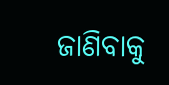ଜାଣିବାକୁ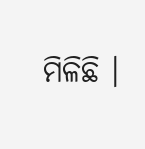ମିଳିଛି ।